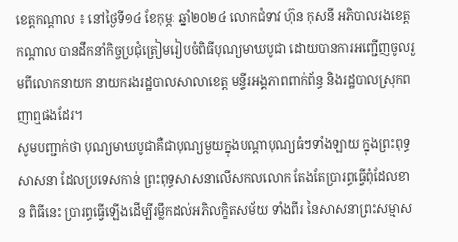ខេត្តកណ្ដាល ៖ នៅថ្ងៃទី១៤ ខែកុម្ភៈ ឆ្នាំ២០២៤ លោកជំទាវ ហ៊ុន កុសនី អភិបាលរងខេត្តកណ្ដាល បានដឹកនាំកិច្ចប្រជុំត្រៀមរៀបចំពិធីបុណ្យមាឃបូជា ដោយបានការអញ្ជើញចូលរួមពីលោកនាយក នាយករងរដ្ឋបាលសាលាខេត្ត មន្ទីរអង្គភាពពាក់ព័ន្ធ និងរដ្ឋបាលស្រុកពញាឮផងដែរ។
សូមបញ្ជាក់ថា បុណ្យមាឃបូជាគឺជាបុណ្យមួយក្នុងបណ្តាបុណ្យធំៗទាំងឡាយ ក្នុងព្រះពុទ្ធសាសនា ដែលប្រទេសកាន់ ព្រះពុទ្ធសាសនាលើសកលលោក តែងតែប្រារព្ធធ្វើពុំដែលខាន ពិធីនេះ ប្រារព្ធធ្វើឡើងដើម្បីរម្លឹកដល់អភិលក្ខិតសម័យ ទាំងពីរ នៃសាសនាព្រះសម្មាស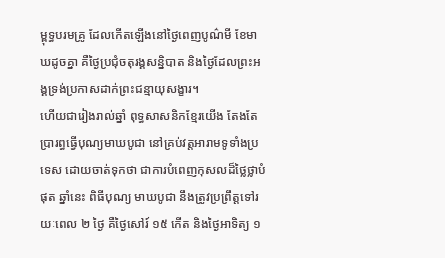ម្ពុទ្ធបរមគ្រូ ដែលកើតឡើងនៅថ្ងៃពេញបូណ៌មី ខែមាឃដូចគ្នា គឺថ្ងៃប្រជុំចតុរង្គសន្និបាត និងថ្ងៃដែលព្រះអង្គទ្រង់ប្រកាសដាក់ព្រះជន្មាយុសង្ខារ។
ហើយជារៀងរាល់ឆ្នាំ ពុទ្ធសាសនិកខ្មែរយើង តែងតែប្រារព្ធធ្វើបុណ្យមាឃបូជា នៅគ្រប់វត្តអារាមទូទាំងប្រទេស ដោយចាត់ទុកថា ជាការបំពេញកុសលដ៏ថ្លៃថ្លាបំផុត ឆ្នាំនេះ ពិធីបុណ្យ មាឃបូជា នឹងត្រូវប្រព្រឹត្តទៅរយៈពេល ២ ថ្ងៃ គឺថ្ងៃសៅរ៍ ១៥ កើត និងថ្ងៃអាទិត្យ ១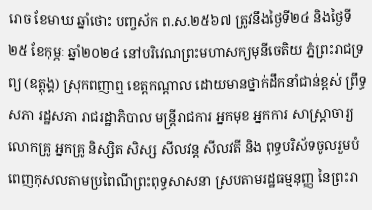រោច ខែមាឃ ឆ្នាំថោះ បញ្ចស័ក ព.ស.២៥៦៧ ត្រូវនឹងថ្ងៃទី២៤ និងថ្ងៃទី២៥ ខែកុម្ភៈ ឆ្នាំ២០២៤ នៅបរិវេណព្រះមហាសក្យមុនីចេតិយ ភ្នំព្រះរាជទ្រព្យ (ឧត្តុង្គ) ស្រុកពញាឮ ខេត្តកណ្តាល ដោយមានថ្នាក់ដឹកនាំជាន់ខ្ពស់ ព្រឹទ្ធសភា រដ្ឋសភា រាជរដ្ឋាភិបាល មន្ត្រីរាជការ អ្នកមុខ អ្នកការ សាស្ត្រាចារ្យ លោកគ្រូ អ្នកគ្រូ និស្សិត សិស្ស សីលវន្ត សីលវតី និង ពុទ្ធបរិស័ទចូលរួមបំពេញកុសលតាមប្រពៃណីព្រះពុទ្ធសាសនា ស្របតាមរដ្ឋធម្មនុញ្ញ នៃព្រះរា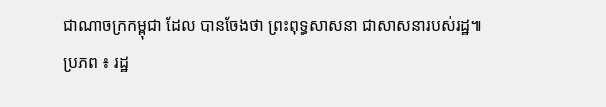ជាណាចក្រកម្ពុជា ដែល បានចែងថា ព្រះពុទ្ធសាសនា ជាសាសនារបស់រដ្ឋ៕
ប្រភព ៖ រដ្ឋ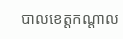បាលខេត្តកណ្ដាល